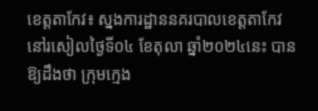ខេត្តតាកែវ៖ ស្នងការដ្ឋាននគរបាលខេត្តតាកែវ នៅរសៀលថ្ងៃទី០៤ ខែតុលា ឆ្នាំ២០២៤នេះ បានឱ្យដឹងថា ក្រុមក្មេង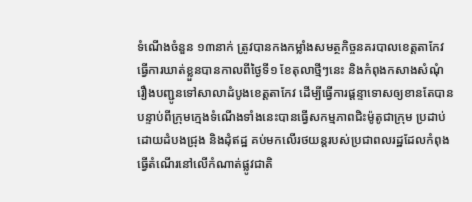ទំណើងចំនួន ១៣នាក់ ត្រូវបានកងកម្លាំងសមត្ថកិច្ចនគរបាលខេត្តតាកែវ ធ្វើការឃាត់ខ្លួនបានកាលពីថ្ងៃទី១ ខែតុលាថ្មីៗនេះ និងកំពុងកសាងសំណុំរឿងបញ្ជូនទៅសាលាដំបូងខេត្តតាកែវ ដើម្បីធ្វើការផ្ដន្ទាទោសឲ្យខានតែបាន បន្ទាប់ពីក្រុមក្មេងទំណើងទាំងនេះបានធ្វើសកម្មភាពជិះម៉ូតូជាក្រុម ប្រដាប់ដោយដំបងជ្រុង និងដុំឥដ្ឋ គប់មកលើរថយន្តរបស់ប្រជាពលរដ្ឋដែលកំពុងធ្វើតំណើរនៅលើកំណាត់ផ្លូវជាតិ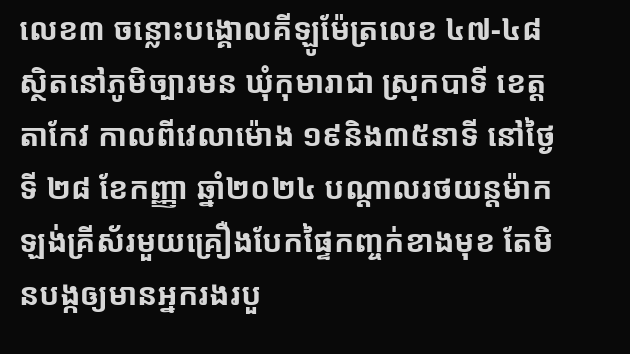លេខ៣ ចន្លោះបង្គោលគីឡូម៉ែត្រលេខ ៤៧-៤៨ ស្ថិតនៅភូមិច្បារមន ឃុំកុមារាជា ស្រុកបាទី ខេត្តតាកែវ កាលពីវេលាម៉ោង ១៩និង៣៥នាទី នៅថ្ងៃទី ២៨ ខែកញ្ញា ឆ្នាំ២០២៤ បណ្ដាលរថយន្តម៉ាកឡង់គ្រីស័រមួយគ្រឿងបែកផ្ទៃកញ្ចក់ខាងមុខ តែមិនបង្កឲ្យមានអ្នករងរបួ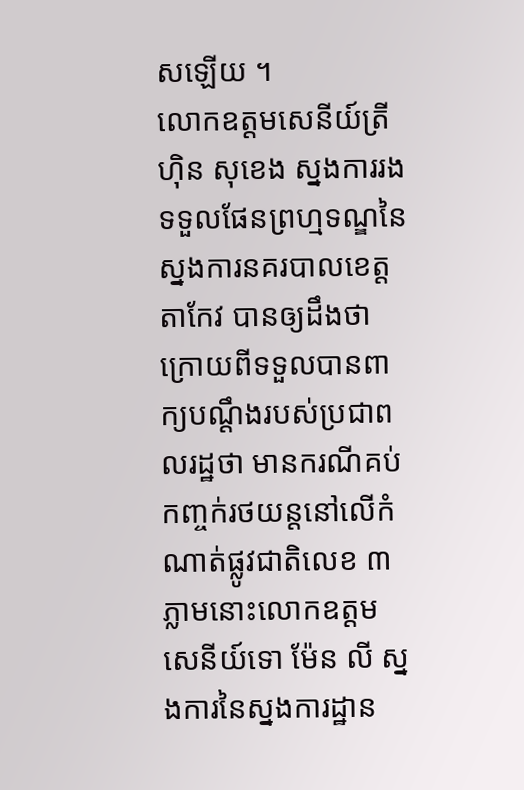សឡើយ ។
លោកឧត្តមសេនីយ៍ត្រី ហ៊ិន សុខេង ស្នងការរងទទួលផែនព្រហ្មទណ្ឌនៃស្នងការនគរបាលខេត្តតាកែវ បានឲ្យដឹងថា ក្រោយពីទទួលបានពាក្យបណ្ដឹងរបស់ប្រជាពលរដ្ឋថា មានករណីគប់កញ្ចក់រថយន្តនៅលើកំណាត់ផ្លូវជាតិលេខ ៣ ភ្លាមនោះលោកឧត្ដមសេនីយ៍ទោ ម៉ែន លី ស្នងការនៃស្នងការដ្ឋាន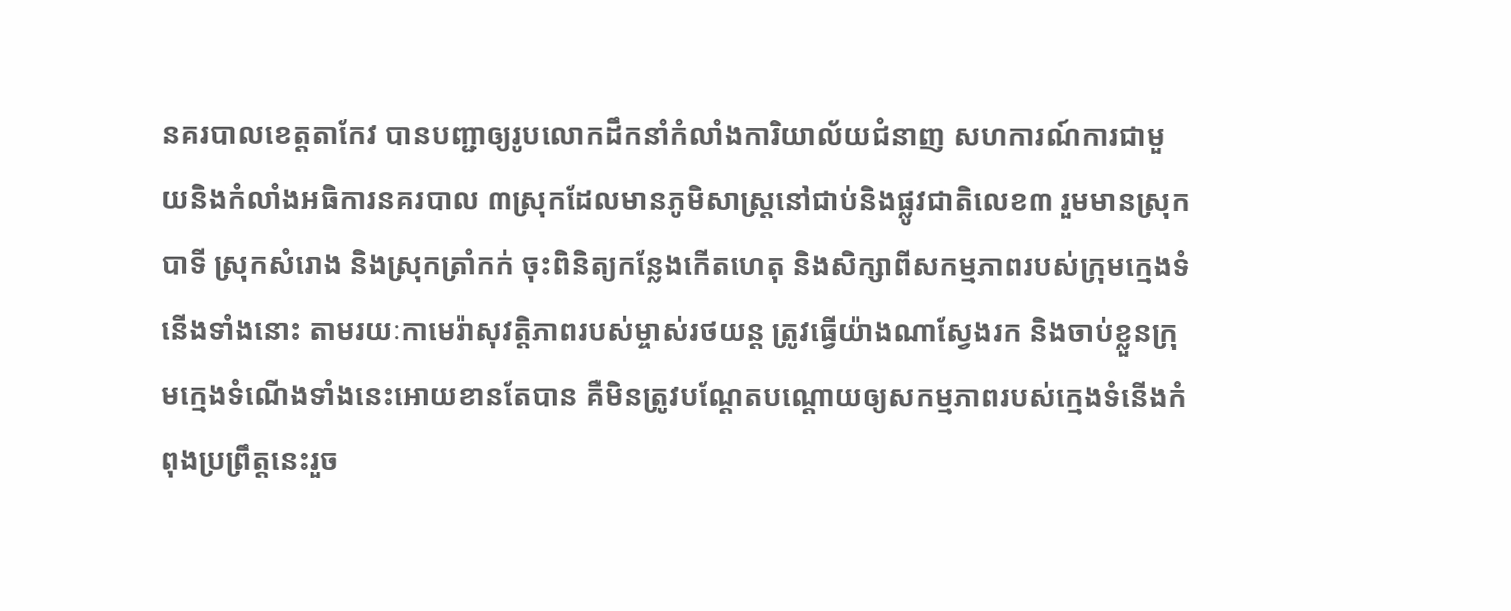នគរបាលខេត្តតាកែវ បានបញ្ជាឲ្យរូបលោកដឹកនាំកំលាំងការិយាល័យជំនាញ សហការណ៍ការជាមួយនិងកំលាំងអធិការនគរបាល ៣ស្រុកដែលមានភូមិសាស្ត្រនៅជាប់និងផ្លូវជាតិលេខ៣ រួមមានស្រុកបាទី ស្រុកសំរោង និងស្រុកត្រាំកក់ ចុះពិនិត្យកន្លែងកើតហេតុ និងសិក្សាពីសកម្មភាពរបស់ក្រុមក្មេងទំនើងទាំងនោះ តាមរយៈកាមេរ៉ាសុវត្តិភាពរបស់ម្ចាស់រថយន្ត ត្រូវធ្វើយ៉ាងណាស្វែងរក និងចាប់ខ្លួនក្រុមក្មេងទំណើងទាំងនេះអោយខានតែបាន គឺមិនត្រូវបណ្ដែតបណ្ដោយឲ្យសកម្មភាពរបស់ក្មេងទំនើងកំពុងប្រព្រឹត្តនេះរួច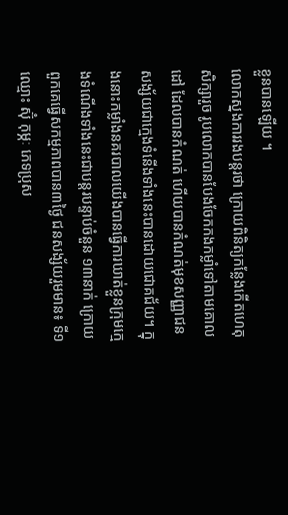ខ្លួនបានឡើយ ។
លោកស្នងការរងបន្តរថា ក្រោយពិនិត្យកន្លែងកើតហេតុសិក្សារួច រូបលោកបានបែងចែកកងកម្លាំទៅតាមគោលដៅ ដែលបានកំណត់ ហើយបានកំណត់មុខសញ្ញាជនសង្ស័យជាក្មេងទំនើងទាំងនេះបានដោយជោគជ័យ។ ក្នុងនោះកម្លាំងនគរបាលយើងបានធ្វើការឃាត់ខ្លួនក្រុមក្មេងទំណើងទាំងនេះជាបន្តរបន្ទាប់ចំនួន ១៣នាក់ ក្រោយពួកគេធ្វើសកម្មភាពបាន៣ថ្ងៃ ជនសង្ស័យរួមមាន៖ ទី១ឈ្មោះ ស៊ុំ កុម្ភៈ ភេទប្រុស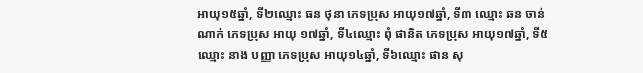អាយុ១៥ឆ្នាំ, ទី២ឈ្មោះ ធន ថុនា ភេទប្រុស អាយុ១៧ឆ្នាំ, ទី៣ ឈ្មោះ ឆន ចាន់ណាក់ ភេទប្រុស អាយុ ១៧ឆ្នាំ, ទី៤ឈ្មោះ ពុំ ផានិត ភេទប្រុស អាយុ១៧ឆ្នាំ, ទី៥ឈ្មោះ នាង បញ្ញា ភេទប្រុស អាយុ១៤ឆ្នាំ, ទី៦ឈ្មោះ ផាន សុ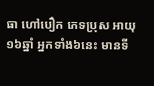ធា ហៅបឿក ភេទប្រុស អាយុ ១៦ឆ្នាំ អ្នកទាំង៦នេះ មានទី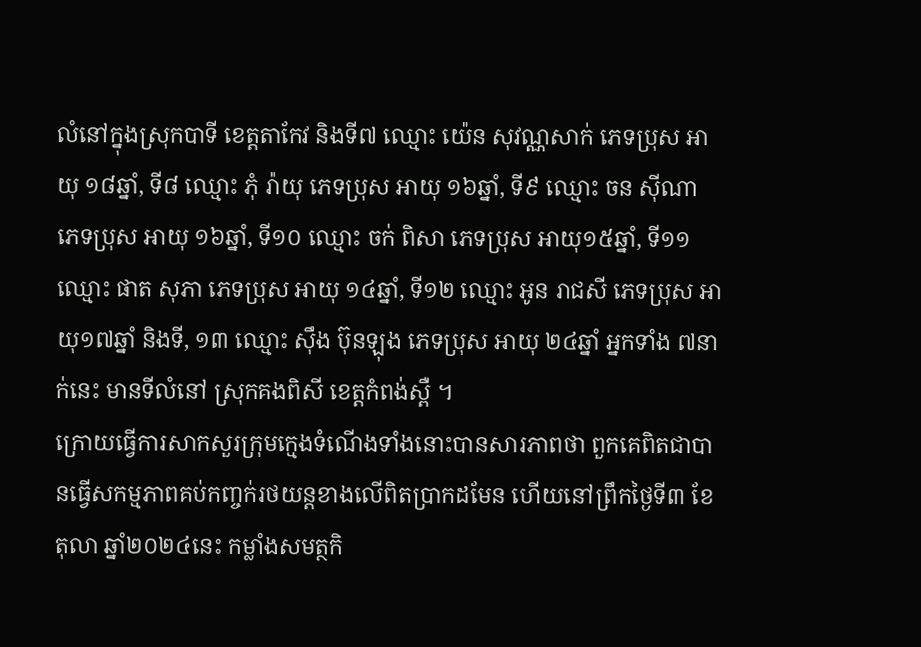លំនៅក្នុងស្រុកបាទី ខេត្តតាកែវ និងទី៧ ឈ្មោះ យ៉េន សុវណ្ណសាក់ ភេទប្រុស អាយុ ១៨ឆ្នាំ, ទី៨ ឈ្មោះ ភុំ រ៉ាយុ ភេទប្រុស អាយុ ១៦ឆ្នាំ, ទី៩ ឈ្មោះ ចន ស៊ីណា ភេទប្រុស អាយុ ១៦ឆ្នាំ, ទី១០ ឈ្មោះ ចក់ ពិសា ភេទប្រុស អាយុ១៥ឆ្នាំ, ទី១១ ឈ្មោះ ផាត សុភា ភេទប្រុស អាយុ ១៤ឆ្នាំ, ទី១២ ឈ្មោះ អូន រាជសី ភេទប្រុស អាយុ១៧ឆ្នាំ និងទី, ១៣ ឈ្មោះ ស៊ឹង ប៊ុនឡុង ភេទប្រុស អាយុ ២៤ឆ្នាំ អ្នកទាំង ៧នាក់នេះ មានទីលំនៅ ស្រុកគងពិសី ខេត្តកំពង់ស្ពឺ ។
ក្រោយធ្វើការសាកសួរក្រុមក្មេងទំណើងទាំងនោះបានសារភាពថា ពួកគេពិតជាបានធ្វើសកម្មភាពគប់កញ្ចក់រថយន្តខាងលើពិតប្រាកដមែន ហើយនៅព្រឹកថ្ងៃទី៣ ខែតុលា ឆ្នាំ២០២៤នេះ កម្លាំងសមត្ថកិ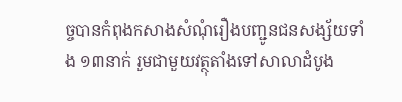ច្ចបានកំពុងកសាងសំណុំរឿងបញ្ជូនជនសង្ស័យទាំង ១៣នាក់ រួមជាមួយវត្ថុតាំងទៅសាលាដំបូង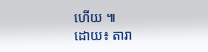ហើយ ៕
ដោយ៖ តារា